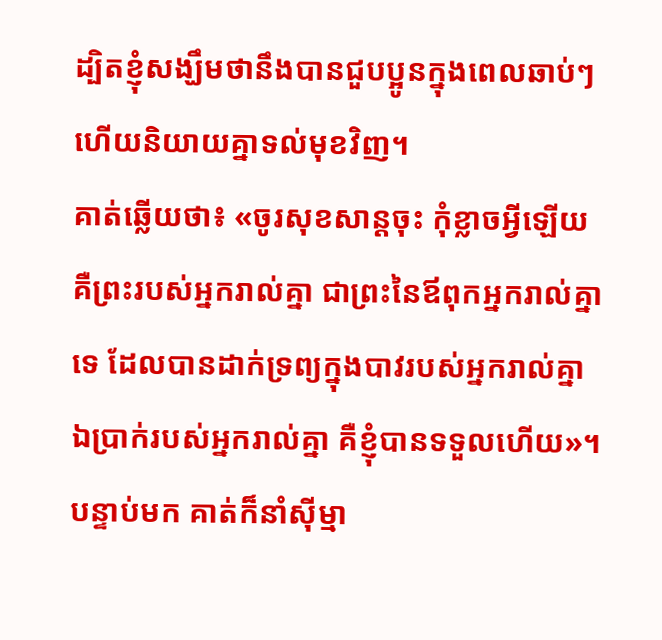ដ្បិតខ្ញុំសង្ឃឹមថានឹងបានជួបប្អូនក្នុងពេលឆាប់ៗ ហើយនិយាយគ្នាទល់មុខវិញ។
គាត់ឆ្លើយថា៖ «ចូរសុខសាន្តចុះ កុំខ្លាចអ្វីឡើយ គឺព្រះរបស់អ្នករាល់គ្នា ជាព្រះនៃឪពុកអ្នករាល់គ្នាទេ ដែលបានដាក់ទ្រព្យក្នុងបាវរបស់អ្នករាល់គ្នា ឯប្រាក់របស់អ្នករាល់គ្នា គឺខ្ញុំបានទទួលហើយ»។ បន្ទាប់មក គាត់ក៏នាំស៊ីម្មា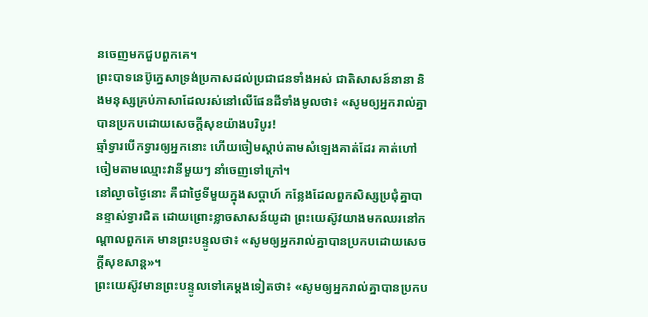នចេញមកជួបពួកគេ។
ព្រះបាទនេប៊ូក្នេសាទ្រង់ប្រកាសដល់ប្រជាជនទាំងអស់ ជាតិសាសន៍នានា និងមនុស្សគ្រប់ភាសាដែលរស់នៅលើផែនដីទាំងមូលថា៖ «សូមឲ្យអ្នករាល់គ្នាបានប្រកបដោយសេចក្ដីសុខយ៉ាងបរិបូរ!
ឆ្មាំទ្វារបើកទ្វារឲ្យអ្នកនោះ ហើយចៀមស្តាប់តាមសំឡេងគាត់ដែរ គាត់ហៅចៀមតាមឈ្មោះវានីមួយៗ នាំចេញទៅក្រៅ។
នៅល្ងាចថ្ងៃនោះ គឺជាថ្ងៃទីមួយក្នុងសប្ដាហ៍ កន្លែងដែលពួកសិស្សប្រជុំគ្នាបានខ្ទាស់ទ្វារជិត ដោយព្រោះខ្លាចសាសន៍យូដា ព្រះយេស៊ូវយាងមកឈរនៅកណ្តាលពួកគេ មានព្រះបន្ទូលថា៖ «សូមឲ្យអ្នករាល់គ្នាបានប្រកបដោយសេចក្តីសុខសាន្ត»។
ព្រះយេស៊ូវមានព្រះបន្ទូលទៅគេម្តងទៀតថា៖ «សូមឲ្យអ្នករាល់គ្នាបានប្រកប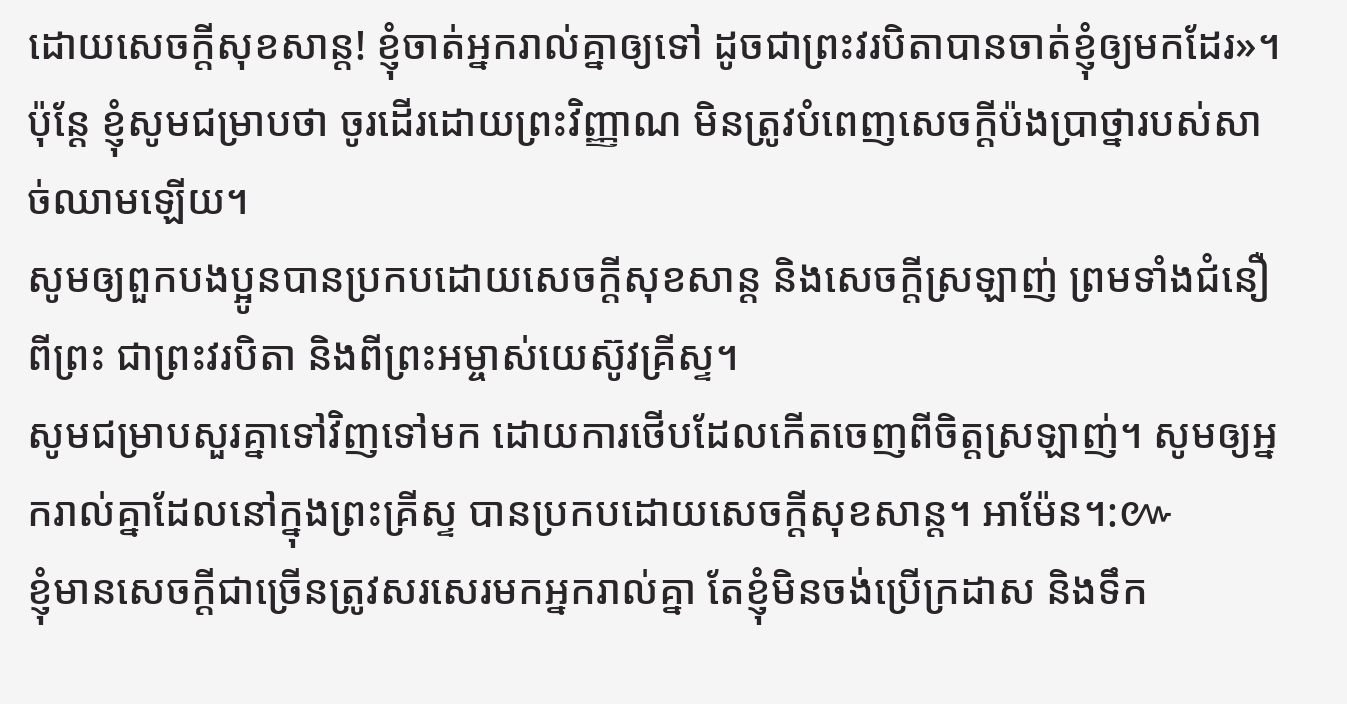ដោយសេចក្តីសុខសាន្ត! ខ្ញុំចាត់អ្នករាល់គ្នាឲ្យទៅ ដូចជាព្រះវរបិតាបានចាត់ខ្ញុំឲ្យមកដែរ»។
ប៉ុន្ដែ ខ្ញុំសូមជម្រាបថា ចូរដើរដោយព្រះវិញ្ញាណ មិនត្រូវបំពេញសេចក្ដីប៉ងប្រាថ្នារបស់សាច់ឈាមឡើយ។
សូមឲ្យពួកបងប្អូនបានប្រកបដោយសេចក្តីសុខសាន្ត និងសេចក្តីស្រឡាញ់ ព្រមទាំងជំនឿពីព្រះ ជាព្រះវរបិតា និងពីព្រះអម្ចាស់យេស៊ូវគ្រីស្ទ។
សូមជម្រាបសួរគ្នាទៅវិញទៅមក ដោយការថើបដែលកើតចេញពីចិត្តស្រឡាញ់។ សូមឲ្យអ្នករាល់គ្នាដែលនៅក្នុងព្រះគ្រីស្ទ បានប្រកបដោយសេចក្តីសុខសាន្ត។ អាម៉ែន។:៚
ខ្ញុំមានសេចក្ដីជាច្រើនត្រូវសរសេរមកអ្នករាល់គ្នា តែខ្ញុំមិនចង់ប្រើក្រដាស និងទឹក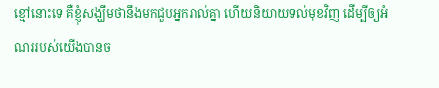ខ្មៅនោះទេ គឺខ្ញុំសង្ឃឹមថានឹងមកជួបអ្នករាល់គ្នា ហើយនិយាយទល់មុខវិញ ដើម្បីឲ្យអំណររបស់យើងបានច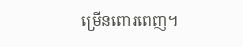ម្រើនពោរពេញ។